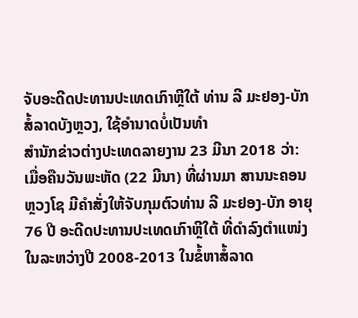ຈັບອະດີດປະທານປະເທດເກົາຫຼີໃຕ້ ທ່ານ ລີ ມະຢອງ-ບັກ ສໍ້ລາດບັງຫຼວງ, ໃຊ້ອຳນາດບໍ່ເປັນທຳ
ສຳນັກຂ່າວຕ່າງປະເທດລາຍງານ 23 ມີນາ 2018 ວ່າ: ເມື່ອຄືນວັນພະຫັດ (22 ມີນາ) ທີ່ຜ່ານມາ ສານນະຄອນຫຼວງໂຊ ມີຄຳສັ່ງໃຫ້ຈັບກຸມຕົວທ່ານ ລີ ມະຢອງ-ບັກ ອາຍຸ 76 ປີ ອະດີດປະທານປະເທດເກົາຫຼີໃຕ້ ທີ່ດຳລົງຕຳແໜ່ງໃນລະຫວ່າງປີ 2008-2013 ໃນຂໍ້ຫາສໍ້ລາດ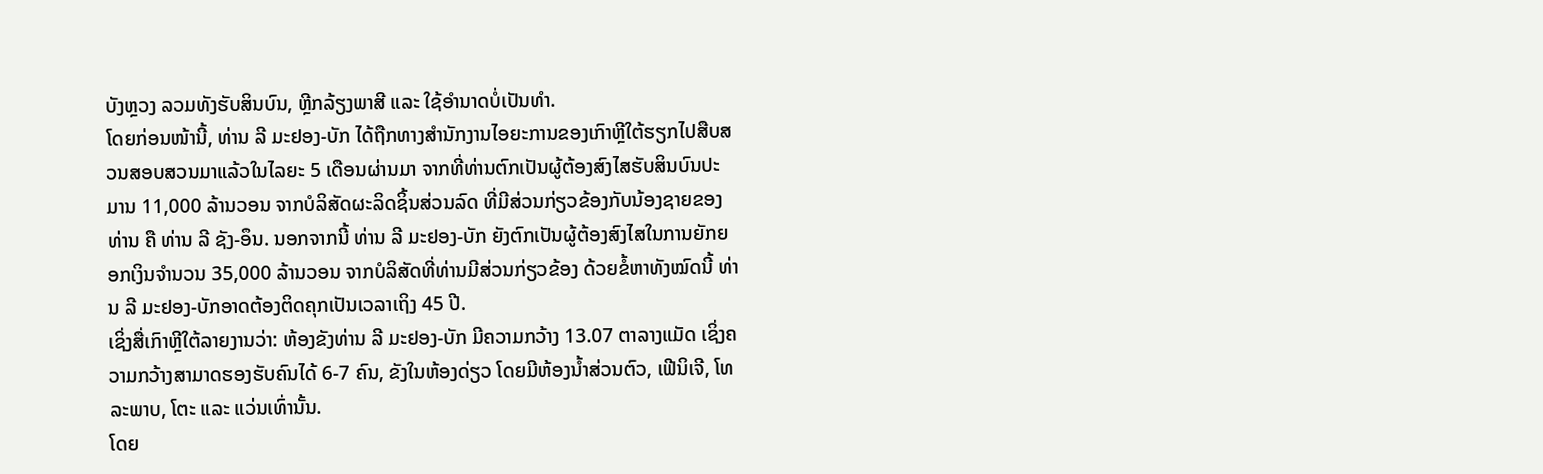ບັງຫຼວງ ລວມທັງຮັບສິນບົນ, ຫຼີກລ້ຽງພາສີ ແລະ ໃຊ້ອຳນາດບໍ່ເປັນທຳ.
ໂດຍກ່ອນໜ້ານີ້, ທ່ານ ລີ ມະຢອງ-ບັກ ໄດ້ຖືກທາງສຳນັກງານໄອຍະການຂອງເກົາຫຼີໃຕ້ຮຽກໄປສືບສວນສອບສວນມາແລ້ວໃນໄລຍະ 5 ເດືອນຜ່ານມາ ຈາກທີ່ທ່ານຕົກເປັນຜູ້ຕ້ອງສົງໄສຮັບສິນບົນປະມານ 11,000 ລ້ານວອນ ຈາກບໍລິສັດຜະລິດຊິ້ນສ່ວນລົດ ທີ່ມີສ່ວນກ່ຽວຂ້ອງກັບນ້ອງຊາຍຂອງທ່ານ ຄື ທ່ານ ລີ ຊັງ-ອຶນ. ນອກຈາກນີ້ ທ່ານ ລີ ມະຢອງ-ບັກ ຍັງຕົກເປັນຜູ້ຕ້ອງສົງໄສໃນການຍັກຍອກເງິນຈຳນວນ 35,000 ລ້ານວອນ ຈາກບໍລິສັດທີ່ທ່ານມີສ່ວນກ່ຽວຂ້ອງ ດ້ວຍຂໍ້ຫາທັງໝົດນີ້ ທ່ານ ລີ ມະຢອງ-ບັກອາດຕ້ອງຕິດຄຸກເປັນເວລາເຖິງ 45 ປີ.
ເຊິ່ງສື່ເກົາຫຼີໃຕ້ລາຍງານວ່າ: ຫ້ອງຂັງທ່ານ ລີ ມະຢອງ-ບັກ ມີຄວາມກວ້າງ 13.07 ຕາລາງແມັດ ເຊິ່ງຄວາມກວ້າງສາມາດຮອງຮັບຄົນໄດ້ 6-7 ຄົນ, ຂັງໃນຫ້ອງດ່ຽວ ໂດຍມີຫ້ອງນ້ຳສ່ວນຕົວ, ເຟີນິເຈີ, ໂທລະພາບ, ໂຕະ ແລະ ແວ່ນເທົ່ານັ້ນ.
ໂດຍ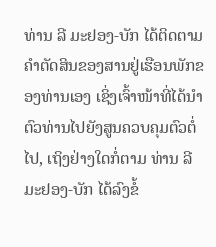ທ່ານ ລີ ມະຢອງ-ບັກ ໄດ້ຕິດຕາມຄຳຕັດສິນຂອງສານຢູ່ເຮືອນພັກຂອງທ່ານເອງ ເຊິ່ງເຈົ້າໜ້າທີ່ໄດ້ນຳຕົວທ່ານໄປຍັງສູນຄວບຄຸມຕົວຕໍ່ໄປ, ເຖິງຢ່າງໃດກໍ່ຕາມ ທ່ານ ລີ ມະຢອງ-ບັກ ໄດ້ລົງຂໍ້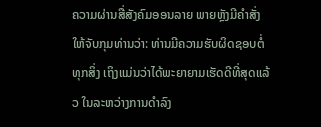ຄວາມຜ່ານສື່ສັງຄົມອອນລາຍ ພາຍຫຼັງມີຄຳສັ່ງໃຫ້ຈັບກຸມທ່ານວ່າ: ທ່ານມີຄວາມຮັບຜິດຊອບຕໍ່ທຸກສິ່ງ ເຖິງແມ່ນວ່າໄດ້ພະຍາຍາມເຮັດດີທີ່ສຸດແລ້ວ ໃນລະຫວ່າງການດຳລົງ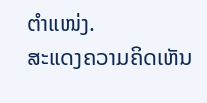ຕຳແໜ່ງ.
ສະແດງຄວາມຄິດເຫັນ